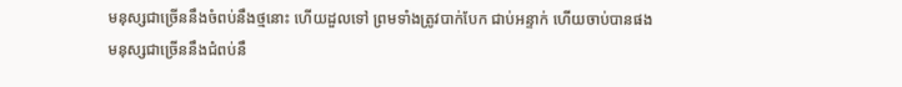មនុស្សជាច្រើននឹងចំពប់នឹងថ្មនោះ ហើយដួលទៅ ព្រមទាំងត្រូវបាក់បែក ជាប់អន្ទាក់ ហើយចាប់បានផង
មនុស្សជាច្រើននឹងជំពប់នឹ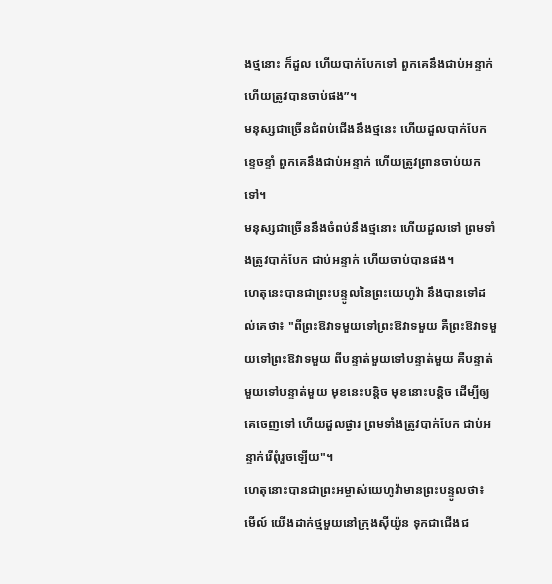ងថ្មនោះ ក៏ដួល ហើយបាក់បែកទៅ ពួកគេនឹងជាប់អន្ទាក់ ហើយត្រូវបានចាប់ផង”។
មនុស្សជាច្រើនជំពប់ជើងនឹងថ្មនេះ ហើយដួលបាក់បែកខ្ទេចខ្ទាំ ពួកគេនឹងជាប់អន្ទាក់ ហើយត្រូវព្រានចាប់យកទៅ។
មនុស្សជាច្រើននឹងចំពប់នឹងថ្មនោះ ហើយដួលទៅ ព្រមទាំងត្រូវបាក់បែក ជាប់អន្ទាក់ ហើយចាប់បានផង។
ហេតុនេះបានជាព្រះបន្ទូលនៃព្រះយេហូវ៉ា នឹងបានទៅដល់គេថា៖ "ពីព្រះឱវាទមួយទៅព្រះឱវាទមួយ គឺព្រះឱវាទមួយទៅព្រះឱវាទមួយ ពីបន្ទាត់មួយទៅបន្ទាត់មួយ គឺបន្ទាត់មួយទៅបន្ទាត់មួយ មុខនេះបន្តិច មុខនោះបន្តិច ដើម្បីឲ្យគេចេញទៅ ហើយដួលផ្ងារ ព្រមទាំងត្រូវបាក់បែក ជាប់អន្ទាក់រើពុំរួចឡើយ"។
ហេតុនោះបានជាព្រះអម្ចាស់យេហូវ៉ាមានព្រះបន្ទូលថា៖ មើល៍ យើងដាក់ថ្មមួយនៅក្រុងស៊ីយ៉ូន ទុកជាជើងជ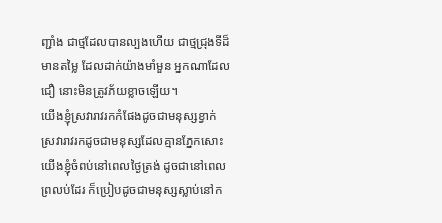ញ្ជាំង ជាថ្មដែលបានល្បងហើយ ជាថ្មជ្រុងទីដ៏មានតម្លៃ ដែលដាក់យ៉ាងមាំមួន អ្នកណាដែលជឿ នោះមិនត្រូវភ័យខ្លាចឡើយ។
យើងខ្ញុំស្រវារាវរកកំផែងដូចជាមនុស្សខ្វាក់ ស្រវារាវរកដូចជាមនុស្សដែលគ្មានភ្នែកសោះ យើងខ្ញុំចំពប់នៅពេលថ្ងៃត្រង់ ដូចជានៅពេលព្រលប់ដែរ ក៏ប្រៀបដូចជាមនុស្សស្លាប់នៅក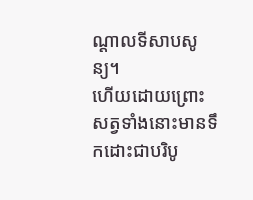ណ្ដាលទីសាបសូន្យ។
ហើយដោយព្រោះសត្វទាំងនោះមានទឹកដោះជាបរិបូ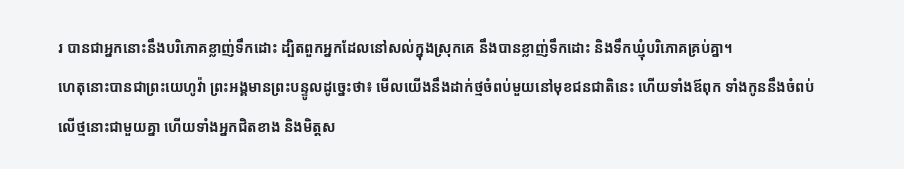រ បានជាអ្នកនោះនឹងបរិភោគខ្លាញ់ទឹកដោះ ដ្បិតពួកអ្នកដែលនៅសល់ក្នុងស្រុកគេ នឹងបានខ្លាញ់ទឹកដោះ និងទឹកឃ្មុំបរិភោគគ្រប់គ្នា។
ហេតុនោះបានជាព្រះយេហូវ៉ា ព្រះអង្គមានព្រះបន្ទូលដូច្នេះថា៖ មើលយើងនឹងដាក់ថ្មចំពប់មួយនៅមុខជនជាតិនេះ ហើយទាំងឪពុក ទាំងកូននឹងចំពប់លើថ្មនោះជាមួយគ្នា ហើយទាំងអ្នកជិតខាង និងមិត្តស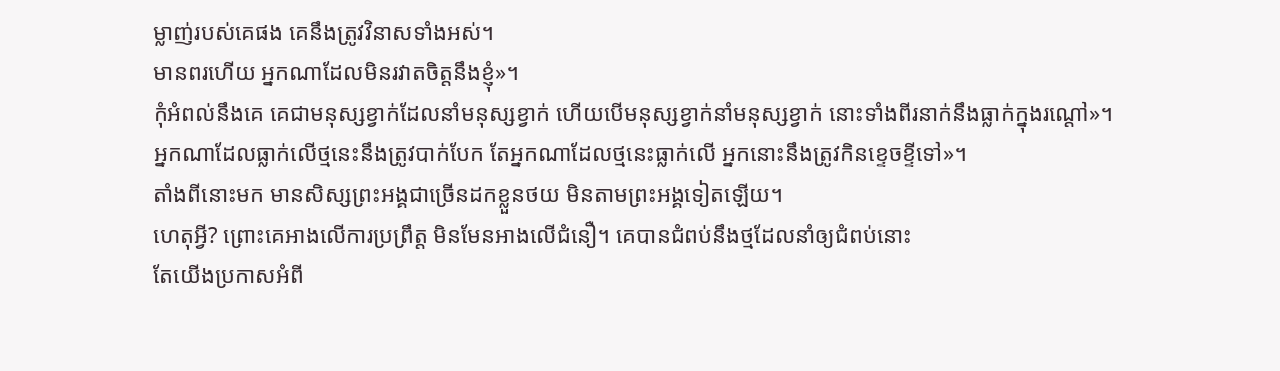ម្លាញ់របស់គេផង គេនឹងត្រូវវិនាសទាំងអស់។
មានពរហើយ អ្នកណាដែលមិនរវាតចិត្តនឹងខ្ញុំ»។
កុំអំពល់នឹងគេ គេជាមនុស្សខ្វាក់ដែលនាំមនុស្សខ្វាក់ ហើយបើមនុស្សខ្វាក់នាំមនុស្សខ្វាក់ នោះទាំងពីរនាក់នឹងធ្លាក់ក្នុងរណ្តៅ»។
អ្នកណាដែលធ្លាក់លើថ្មនេះនឹងត្រូវបាក់បែក តែអ្នកណាដែលថ្មនេះធ្លាក់លើ អ្នកនោះនឹងត្រូវកិនខ្ទេចខ្ទីទៅ»។
តាំងពីនោះមក មានសិស្សព្រះអង្គជាច្រើនដកខ្លួនថយ មិនតាមព្រះអង្គទៀតឡើយ។
ហេតុអ្វី? ព្រោះគេអាងលើការប្រព្រឹត្ត មិនមែនអាងលើជំនឿ។ គេបានជំពប់នឹងថ្មដែលនាំឲ្យជំពប់នោះ
តែយើងប្រកាសអំពី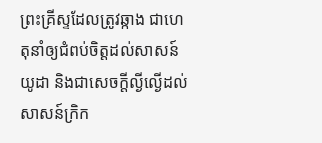ព្រះគ្រីស្ទដែលត្រូវឆ្កាង ជាហេតុនាំឲ្យជំពប់ចិត្តដល់សាសន៍យូដា និងជាសេចក្តីល្ងីល្ងើដល់សាសន៍ក្រិក